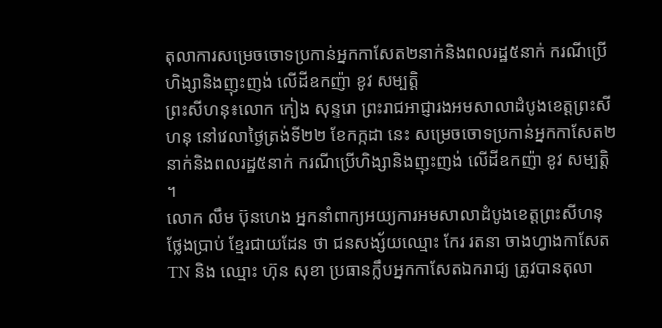តុលាការសម្រេចចោទប្រកាន់អ្នកកាសែត២នាក់និងពលរដ្ឋ៥នាក់ ករណីប្រើហិង្សានិងញុះញង់ លើដីឧកញ៉ា ខូវ សម្បត្តិ
ព្រះសីហនុ៖លោក កៀង សុន្ទរោ ព្រះរាជអាជ្ញារងអមសាលាដំបូងខេត្តព្រះសីហនុ នៅវេលាថ្ងៃត្រង់ទី២២ ខែកក្កដា នេះ សម្រេចចោទប្រកាន់អ្នកកាសែត២នាក់និងពលរដ្ឋ៥នាក់ ករណីប្រើហិង្សានិងញុះញង់ លើដីឧកញ៉ា ខូវ សម្បត្តិ ។
លោក លឹម ប៊ុនហេង អ្នកនាំពាក្យអយ្យការអមសាលាដំបូងខេត្តព្រះសីហនុ ថ្លែងប្រាប់ ខ្មែរជាយដែន ថា ជនសង្ស័យឈ្មោះ កែរ រតនា ចាងហ្វាងកាសែត TN និង ឈ្មោះ ហ៊ុន សុខា ប្រធានក្លឹបអ្នកកាសែតឯករាជ្យ ត្រូវបានតុលា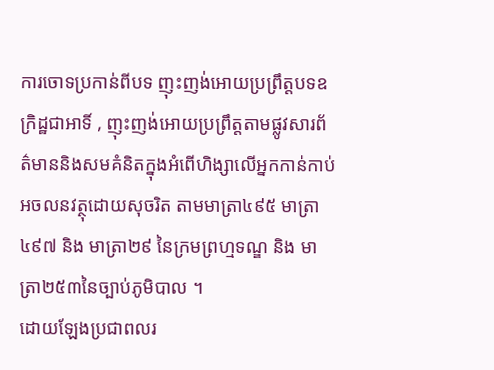ការចោទប្រកាន់ពីបទ ញុះញង់អោយប្រព្រឹត្តបទឧក្រិដ្ឋជាអាទិ៍ , ញុះញង់អោយប្រព្រឹត្តតាមផ្លូវសារព័ត៌មាននិងសមគំនិតក្នុងអំពើហិង្សាលើអ្នកកាន់កាប់អចលនវត្ថុដោយសុចរិត តាមមាត្រា៤៩៥ មាត្រា៤៩៧ និង មាត្រា២៩ នៃក្រមព្រហ្មទណ្ឌ និង មាត្រា២៥៣នៃច្បាប់ភូមិបាល ។
ដោយឡែងប្រជាពលរ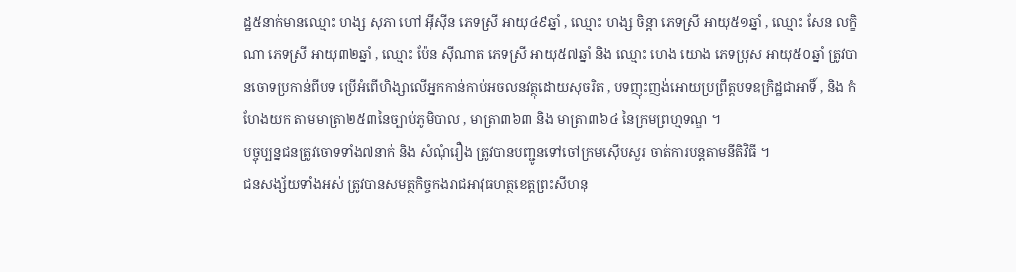ដ្ឋ៥នាក់មានឈ្មោះ ហង្ស សុភា ហៅ អ៊ីស៊ីន ភេទស្រី អាយុ៤៩ឆ្នាំ , ឈ្មោះ ហង្ស ចិន្តា ភេទស្រី អាយុ៥១ឆ្នាំ , ឈ្មោះ សែន លក្ខិណា ភេទស្រី អាយុ៣២ឆ្នាំ , ឈ្មោះ ប៉ែន ស៊ីណាត ភេទស្រី អាយុ៥៧ឆ្នាំ និង ឈ្មោះ ហេង យោង ភេទប្រុស អាយុ៥០ឆ្នាំ ត្រូវបានចោទប្រកាន់ពីបទ ប្រើអំពើហិង្សាលើអ្នកកាន់កាប់អចលនវត្ថុដោយសុចរិត , បទញុះញង់អោយប្រព្រឹត្តបទឧក្រិដ្ឋជាអាទិ៍ , និង កំហែងយក តាមមាត្រា២៥៣នៃច្បាប់ភូមិបាល , មាត្រា៣៦៣ និង មាត្រា៣៦៤ នៃក្រមព្រហ្មទណ្ឌ ។
បច្ចុប្បន្នជនត្រូវចោទទាំង៧នាក់ និង សំណុំរឿង ត្រូវបានបញ្ជូនទៅចៅក្រមស៊ើបសួរ ចាត់ការបន្តតាមនីតិវិធី ។
ជនសង្ស័យទាំងអស់ ត្រូវបានសមត្ថកិច្ចកងរាជអាវុធហត្ថខេត្តព្រះសីហនុ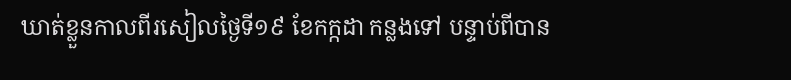ឃាត់ខ្លួនកាលពីរសៀលថ្ងៃទី១៩ ខែកក្កដា កន្លងទៅ បន្ទាប់ពីបាន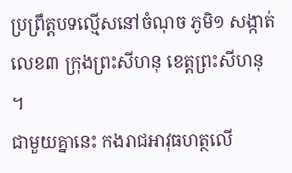ប្រព្រឹត្តបទល្មើសនៅចំណុច ភូមិ១ សង្កាត់លេខ៣ ក្រុងព្រះសីហនុ ខេត្តព្រះសីហនុ ។
ជាមួយគ្នានេះ កងរាជអាវុធហត្ថលើ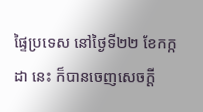ផ្ទៃប្រទេស នៅថ្ងៃទី២២ ខែកក្កដា នេះ ក៏បានចេញសេចក្តី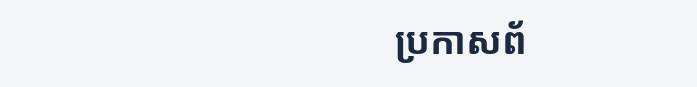ប្រកាសព័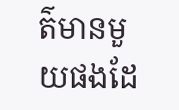ត៌មានមួយផងដែ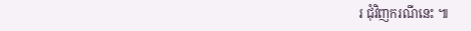រ ជុំវិញករណីនេះ ៕